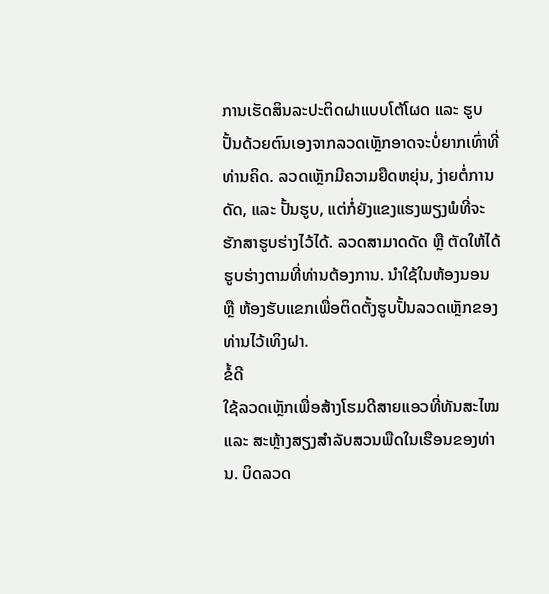ການເຮັດສິນລະປະຕິດຝາແບບໂຕ້ໂຜດ ແລະ ຮູບປັ້ນດ້ວຍຕົນເອງຈາກລວດເຫຼັກອາດຈະບໍ່ຍາກເທົ່າທີ່ທ່ານຄິດ. ລວດເຫຼັກມີຄວາມຍືດຫຍຸ່ນ, ງ່າຍຕໍ່ການດັດ, ແລະ ປັ້ນຮູບ, ແຕ່ກໍ່ຍັງແຂງແຮງພຽງພໍທີ່ຈະຮັກສາຮູບຮ່າງໄວ້ໄດ້. ລວດສາມາດດັດ ຫຼື ຕັດໃຫ້ໄດ້ຮູບຮ່າງຕາມທີ່ທ່ານຕ້ອງການ. ນຳໃຊ້ໃນຫ້ອງນອນ ຫຼື ຫ້ອງຮັບແຂກເພື່ອຕິດຕັ້ງຮູບປັ້ນລວດເຫຼັກຂອງທ່ານໄວ້ເທິງຝາ.
ຂໍ້ດີ
ໃຊ້ລວດເຫຼັກເພື່ອສ້າງໂຮມດີສາຍແອວທີ່ທັນສະໄໝ ແລະ ສະຫຼ້າງສຽງສຳລັບສວນພືດໃນເຮືອນຂອງທ່ານ. ບິດລວດ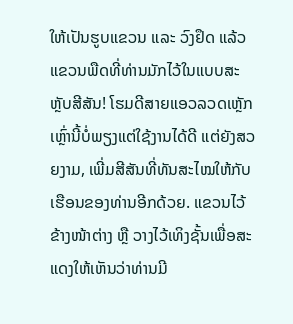ໃຫ້ເປັນຮູບແຂວນ ແລະ ວົງຢຶດ ແລ້ວແຂວນພືດທີ່ທ່ານມັກໄວ້ໃນແບບສະຫຼັບສີສັນ! ໂຮມດີສາຍແອວລວດເຫຼັກເຫຼົ່ານີ້ບໍ່ພຽງແຕ່ໃຊ້ງານໄດ້ດີ ແຕ່ຍັງສວຍງາມ, ເພີ່ມສີສັນທີ່ທັນສະໄໝໃຫ້ກັບເຮືອນຂອງທ່ານອີກດ້ວຍ. ແຂວນໄວ້ຂ້າງໜ້າຕ່າງ ຫຼື ວາງໄວ້ເທິງຊັ້ນເພື່ອສະແດງໃຫ້ເຫັນວ່າທ່ານມີ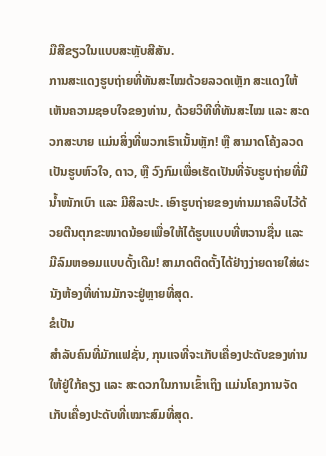ມືສີຂຽວໃນແບບສະຫຼັບສີສັນ.
ການສະແດງຮູບຖ່າຍທີ່ທັນສະໄໝດ້ວຍລວດເຫຼັກ ສະແດງໃຫ້ເຫັນຄວາມຊອບໃຈຂອງທ່ານ, ດ້ວຍວິທີທີ່ທັນສະໄໝ ແລະ ສະດວກສະບາຍ ແມ່ນສິ່ງທີ່ພວກເຮົາເນັ້ນຫຼັກ! ຫຼື ສາມາດໂຄ້ງລວດເປັນຮູບຫົວໃຈ, ດາວ, ຫຼື ວົງກົມເພື່ອເຮັດເປັນທີ່ຈັບຮູບຖ່າຍທີ່ມີນ້ຳໜັກເບົາ ແລະ ມີສິລະປະ. ເອົາຮູບຖ່າຍຂອງທ່ານມາຄລິບໄວ້ດ້ວຍຕີນຕຸກຂະໜາດນ້ອຍເພື່ອໃຫ້ໄດ້ຮູບແບບທີ່ຫວານຊື່ນ ແລະ ມີລົມຫອອມແບບດັ້ງເດີມ! ສາມາດຕິດຕັ້ງໄດ້ຢ່າງງ່າຍດາຍໃສ່ຜະນັງຫ້ອງທີ່ທ່ານມັກຈະຢູ່ຫຼາຍທີ່ສຸດ.
ຂໍເປັນ
ສຳລັບຄົນທີ່ມັກແຟຊັ່ນ, ກຸນແຈທີ່ຈະເກັບເຄື່ອງປະດັບຂອງທ່ານໃຫ້ຢູ່ໃກ້ຄຽງ ແລະ ສະດວກໃນການເຂົ້າເຖິງ ແມ່ນໂຄງການຈັດເກັບເຄື່ອງປະດັບທີ່ເໝາະສົມທີ່ສຸດ.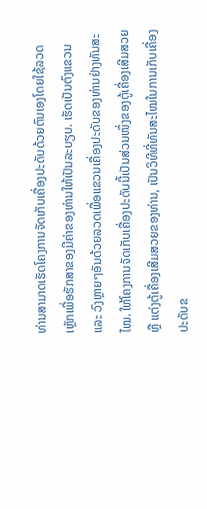ທ່ານສາມາດເຮັດໂຄງການຈັດເກັບເຄື່ອງປະດັບດ້ວຍຕົນເອງໂດຍໃຊ້ລວດເຫຼັກເພື່ອຮັກສາຂອງມີຄ່າຂອງທ່ານໃຫ້ເປັນລະບຽບ. ເຮັດເປັນຕົງແຂວນ ແລະ ວົງຫຼາຍໆອັນດ້ວຍລວດເພື່ອແຂວນເຄື່ອງປະດັບຂອງທ່ານຢ່າງທັນສະໄໝ. ໃຫ້ໂຄງການຈັດເກັບເຄື່ອງປະດັບນີ້ເປັນສ່ວນໜຶ່ງຂອງຕູ້ເຄື່ອງເສີມສວຍ ຫຼື ແຕ່ງຕູ້ເຄື່ອງເສີມສວຍຂອງທ່ານ, ເປັນວິທີທີ່ທັນສະໄໝໃນການເກັບເຄື່ອງປະດັບຂ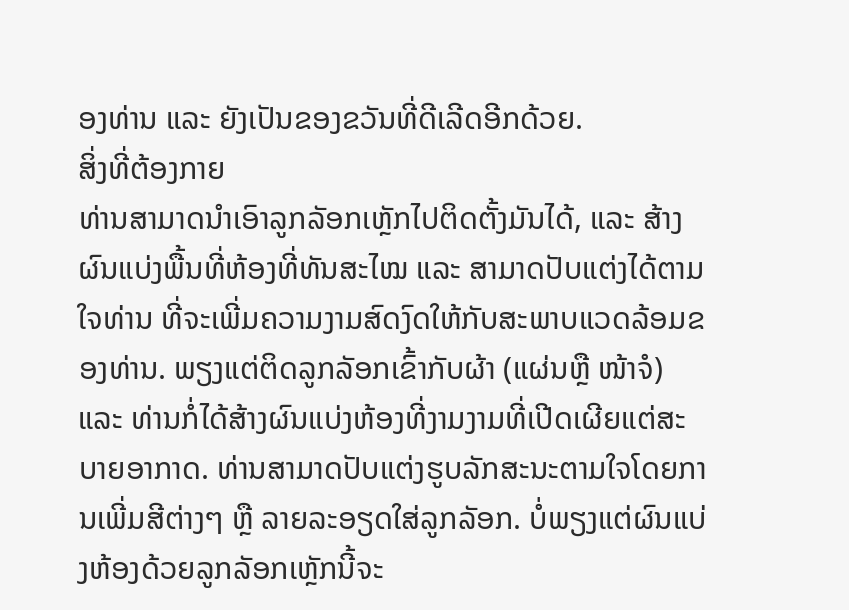ອງທ່ານ ແລະ ຍັງເປັນຂອງຂວັນທີ່ດີເລີດອີກດ້ວຍ.
ສິ່ງທີ່ຕ້ອງກາຍ
ທ່ານສາມາດນຳເອົາລູກລັອກເຫຼັກໄປຕິດຕັ້ງມັນໄດ້, ແລະ ສ້າງຜົນແບ່ງພື້ນທີ່ຫ້ອງທີ່ທັນສະໄໝ ແລະ ສາມາດປັບແຕ່ງໄດ້ຕາມໃຈທ່ານ ທີ່ຈະເພີ່ມຄວາມງາມສົດງົດໃຫ້ກັບສະພາບແວດລ້ອມຂອງທ່ານ. ພຽງແຕ່ຕິດລູກລັອກເຂົ້າກັບຜ້າ (ແຜ່ນຫຼື ໜ້າຈໍ) ແລະ ທ່ານກໍ່ໄດ້ສ້າງຜົນແບ່ງຫ້ອງທີ່ງາມງາມທີ່ເປີດເຜີຍແຕ່ສະບາຍອາກາດ. ທ່ານສາມາດປັບແຕ່ງຮູບລັກສະນະຕາມໃຈໂດຍການເພີ່ມສີຕ່າງໆ ຫຼື ລາຍລະອຽດໃສ່ລູກລັອກ. ບໍ່ພຽງແຕ່ຜົນແບ່ງຫ້ອງດ້ວຍລູກລັອກເຫຼັກນີ້ຈະ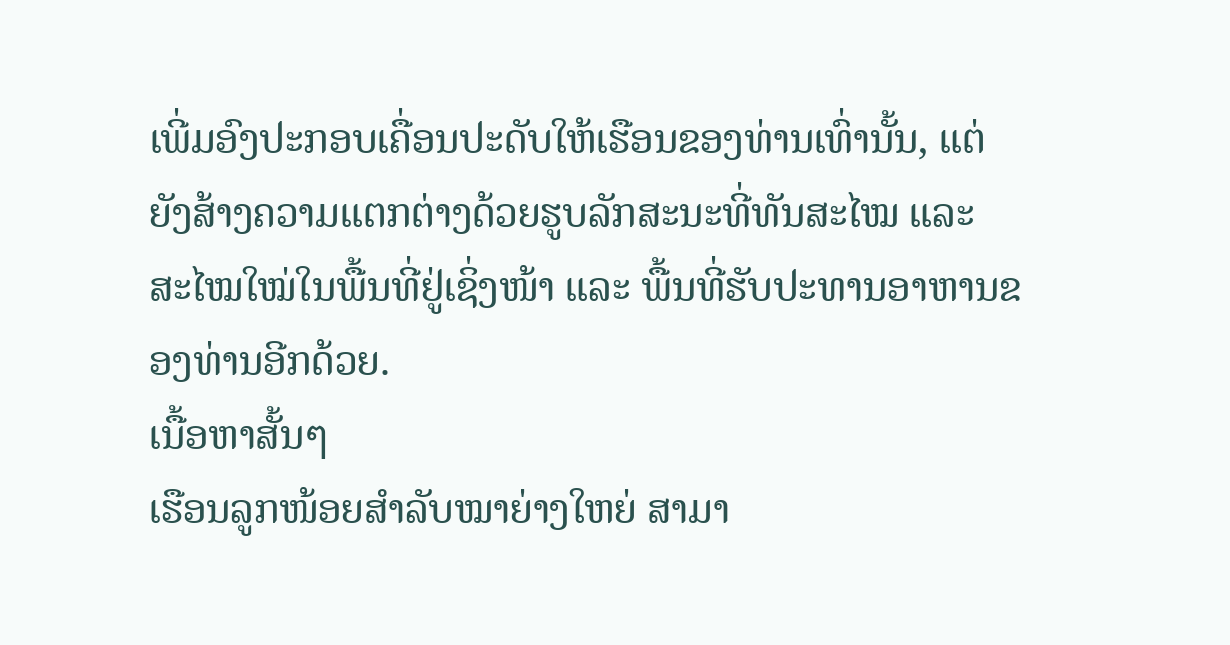ເພີ່ມອົງປະກອບເຄື່ອນປະດັບໃຫ້ເຮືອນຂອງທ່ານເທົ່ານັ້ນ, ແຕ່ຍັງສ້າງຄວາມແຕກຕ່າງດ້ວຍຮູບລັກສະນະທີ່ທັນສະໄໝ ແລະ ສະໄໝໃໝ່ໃນພື້ນທີ່ຢູ່ເຊິ່ງໜ້າ ແລະ ພື້ນທີ່ຮັບປະທານອາຫານຂອງທ່ານອີກດ້ວຍ.
ເນື້ອຫາສັ້ນๆ
ເຮືອນລູກໜ້ອຍສຳລັບໝາຍ່າງໃຫຍ່ ສາມາ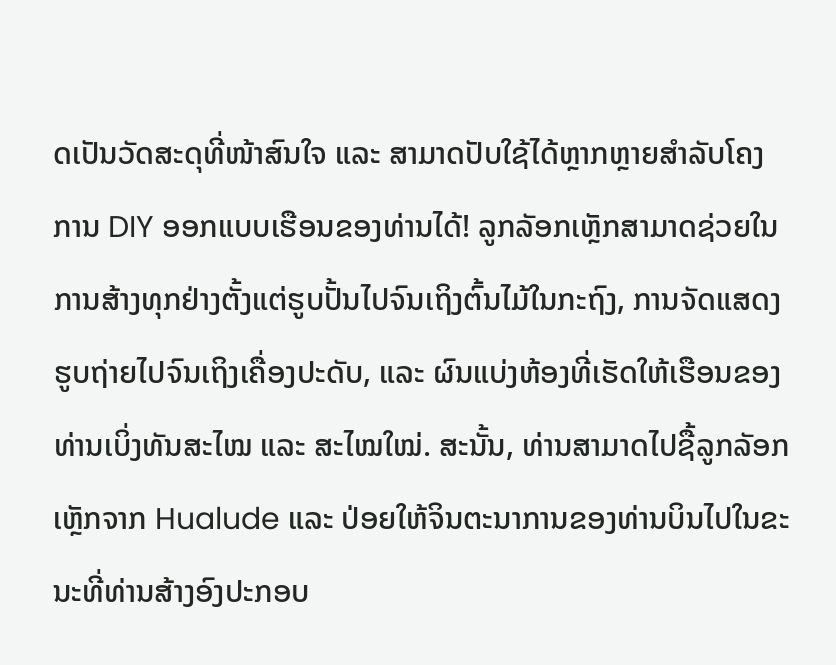ດເປັນວັດສະດຸທີ່ໜ້າສົນໃຈ ແລະ ສາມາດປັບໃຊ້ໄດ້ຫຼາກຫຼາຍສຳລັບໂຄງການ DIY ອອກແບບເຮືອນຂອງທ່ານໄດ້! ລູກລັອກເຫຼັກສາມາດຊ່ວຍໃນການສ້າງທຸກຢ່າງຕັ້ງແຕ່ຮູບປັ້ນໄປຈົນເຖິງຕົ້ນໄມ້ໃນກະຖົງ, ການຈັດແສດງຮູບຖ່າຍໄປຈົນເຖິງເຄື່ອງປະດັບ, ແລະ ຜົນແບ່ງຫ້ອງທີ່ເຮັດໃຫ້ເຮືອນຂອງທ່ານເບິ່ງທັນສະໄໝ ແລະ ສະໄໝໃໝ່. ສະນັ້ນ, ທ່ານສາມາດໄປຊື້ລູກລັອກເຫຼັກຈາກ Hualude ແລະ ປ່ອຍໃຫ້ຈິນຕະນາການຂອງທ່ານບິນໄປໃນຂະນະທີ່ທ່ານສ້າງອົງປະກອບ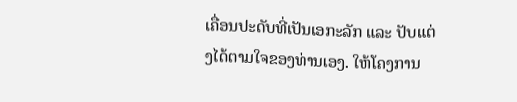ເຄື່ອນປະດັບທີ່ເປັນເອກະລັກ ແລະ ປັບແຕ່ງໄດ້ຕາມໃຈຂອງທ່ານເອງ. ໃຫ້ໂຄງການ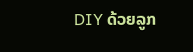DIY ດ້ວຍລູກ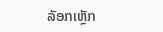ລັອກເຫຼັກ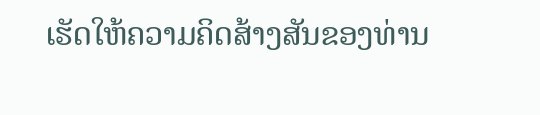ເຮັດໃຫ້ຄວາມຄິດສ້າງສັນຂອງທ່ານ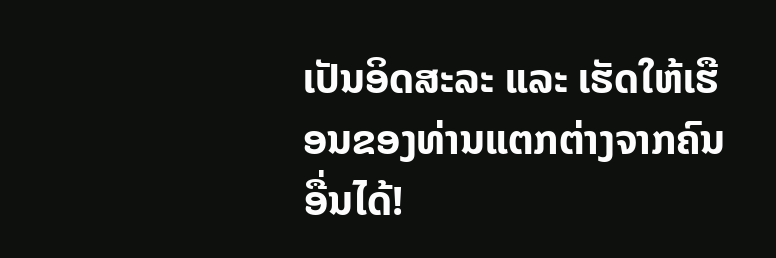ເປັນອິດສະລະ ແລະ ເຮັດໃຫ້ເຮືອນຂອງທ່ານແຕກຕ່າງຈາກຄົນອື່ນໄດ້!